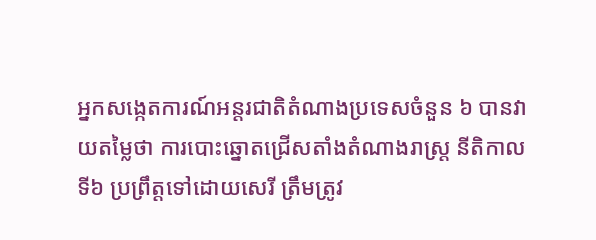អ្នកសង្កេតការណ៍អន្តរជាតិតំណាងប្រទេសចំនួន ៦ បានវាយតម្លៃថា ការបោះឆ្នោតជ្រើសតាំងតំណាងរាស្ត្រ នីតិកាលទី៦ ប្រព្រឹត្តទៅដោយសេរី ត្រឹមត្រូវ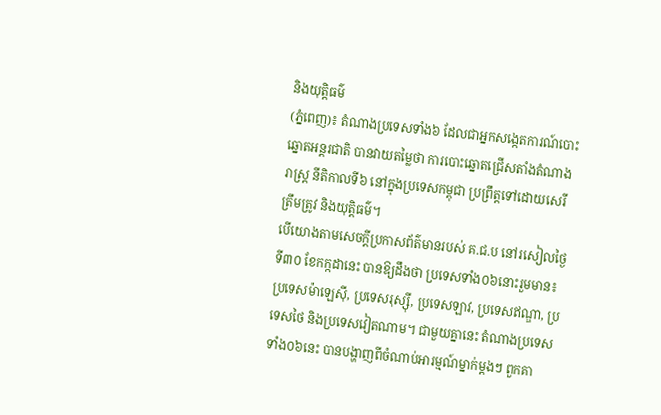និងយុត្តិធម៌
(ភ្នំពេញ)៖ តំណាងប្រទេសទាំង៦ ដែលជាអ្នកសង្កេតការណ៍បោះឆ្នោតអន្តរជាតិ បានវាយតម្លៃថា ការបោះឆ្នោតជ្រើសតាំងតំណាងរាស្ត្រ នីតិកាលទី៦ នៅក្នុងប្រទេសកម្ពុជា ប្រព្រឹត្តទៅដោយសេរី ត្រឹមត្រូវ និងយុត្តិធម៌។
បើយោងតាមសេចក្តីប្រកាសព័ត៌មានរបស់ គ.ជ.ប នៅរសៀលថ្ងៃទី៣០ ខែកក្កដានេះ បានឱ្យដឹងថា ប្រទេសទាំង០៦នោះរួមមាន៖ ប្រទេសម៉ាឡេស៊ី, ប្រទេសរុស្ស៊ី, ប្រទេសឡាវ, ប្រទេសឥណ្ឌា, ប្រទេសថៃ និងប្រទេសវៀតណាម។ ជាមួយគ្នានេះ តំណាងប្រទេសទាំង០៦នេះ បានបង្ហាញពីចំណាប់អារម្មណ៍ម្នាក់ម្តងៗ ពួកគា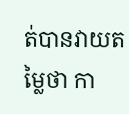ត់បានវាយតម្លៃថា កា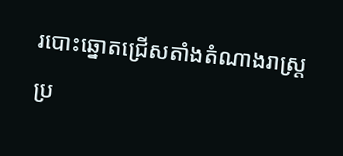របោះឆ្នោតជ្រើសតាំងតំណាងរាស្ត្រ ប្រ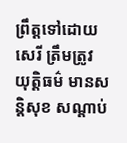ព្រឹត្តទៅដោយសេរី ត្រឹមត្រូវ យុត្តិធម៌ មានសន្តិសុខ សណ្តាប់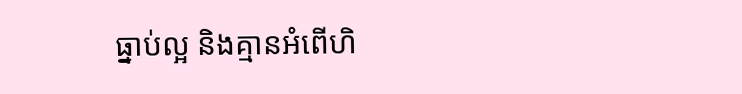ធ្នាប់ល្អ និងគ្មានអំពើហិ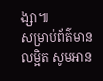ង្សា៕
សម្រាប់ព័ត៌មានលម្អិត សូមអាន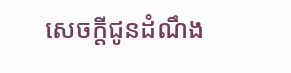សេចក្តីជូនដំណឹង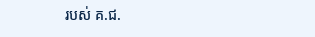របស់ គ.ជ.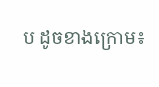ប ដូចខាងក្រោម៖